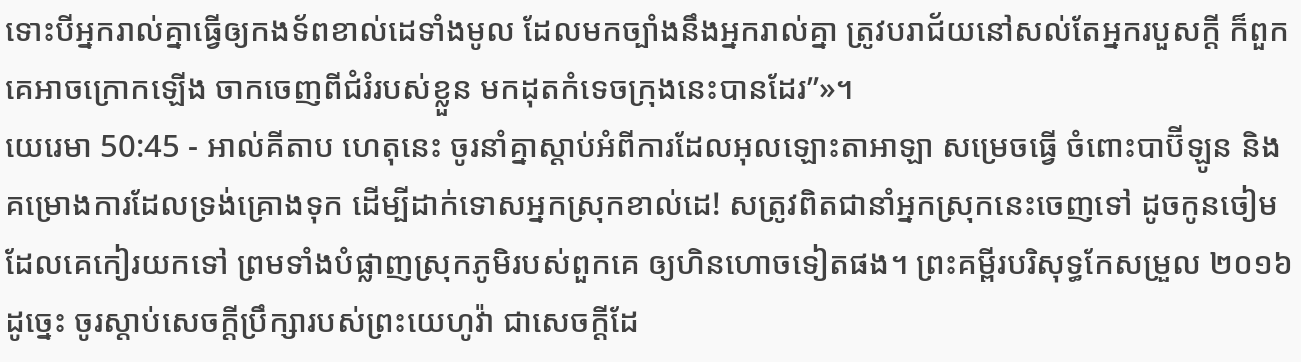ទោះបីអ្នករាល់គ្នាធ្វើឲ្យកងទ័ពខាល់ដេទាំងមូល ដែលមកច្បាំងនឹងអ្នករាល់គ្នា ត្រូវបរាជ័យនៅសល់តែអ្នករបួសក្ដី ក៏ពួកគេអាចក្រោកឡើង ចាកចេញពីជំរំរបស់ខ្លួន មកដុតកំទេចក្រុងនេះបានដែរ”»។
យេរេមា 50:45 - អាល់គីតាប ហេតុនេះ ចូរនាំគ្នាស្ដាប់អំពីការដែលអុលឡោះតាអាឡា សម្រេចធ្វើ ចំពោះបាប៊ីឡូន និងគម្រោងការដែលទ្រង់គ្រោងទុក ដើម្បីដាក់ទោសអ្នកស្រុកខាល់ដេ! សត្រូវពិតជានាំអ្នកស្រុកនេះចេញទៅ ដូចកូនចៀមដែលគេកៀរយកទៅ ព្រមទាំងបំផ្លាញស្រុកភូមិរបស់ពួកគេ ឲ្យហិនហោចទៀតផង។ ព្រះគម្ពីរបរិសុទ្ធកែសម្រួល ២០១៦ ដូច្នេះ ចូរស្តាប់សេចក្ដីប្រឹក្សារបស់ព្រះយេហូវ៉ា ជាសេចក្ដីដែ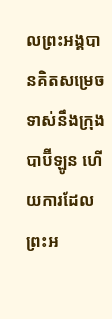លព្រះអង្គបានគិតសម្រេចទាស់នឹងក្រុងបាប៊ីឡូន ហើយការដែលព្រះអ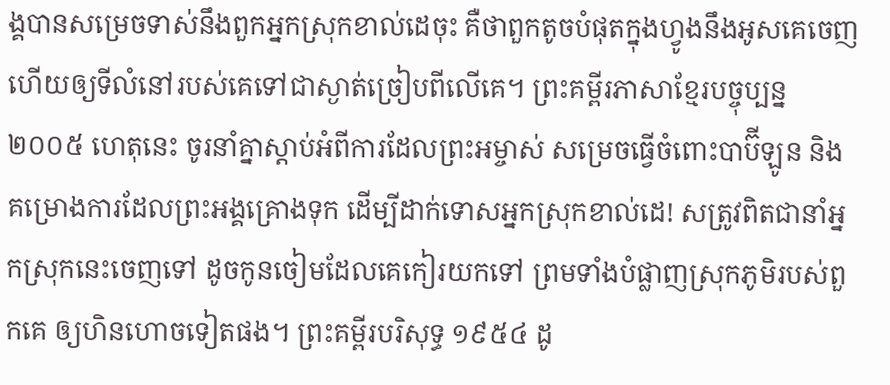ង្គបានសម្រេចទាស់នឹងពួកអ្នកស្រុកខាល់ដេចុះ គឺថាពួកតូចបំផុតក្នុងហ្វូងនឹងអូសគេចេញ ហើយឲ្យទីលំនៅរបស់គេទៅជាស្ងាត់ច្រៀបពីលើគេ។ ព្រះគម្ពីរភាសាខ្មែរបច្ចុប្បន្ន ២០០៥ ហេតុនេះ ចូរនាំគ្នាស្ដាប់អំពីការដែលព្រះអម្ចាស់ សម្រេចធ្វើចំពោះបាប៊ីឡូន និងគម្រោងការដែលព្រះអង្គគ្រោងទុក ដើម្បីដាក់ទោសអ្នកស្រុកខាល់ដេ! សត្រូវពិតជានាំអ្នកស្រុកនេះចេញទៅ ដូចកូនចៀមដែលគេកៀរយកទៅ ព្រមទាំងបំផ្លាញស្រុកភូមិរបស់ពួកគេ ឲ្យហិនហោចទៀតផង។ ព្រះគម្ពីរបរិសុទ្ធ ១៩៥៤ ដូ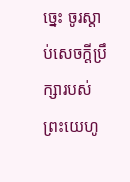ច្នេះ ចូរស្តាប់សេចក្ដីប្រឹក្សារបស់ព្រះយេហូ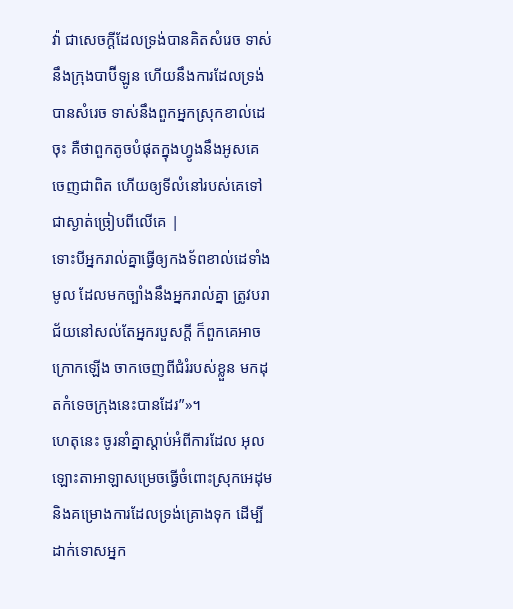វ៉ា ជាសេចក្ដីដែលទ្រង់បានគិតសំរេច ទាស់នឹងក្រុងបាប៊ីឡូន ហើយនឹងការដែលទ្រង់បានសំរេច ទាស់នឹងពួកអ្នកស្រុកខាល់ដេចុះ គឺថាពួកតូចបំផុតក្នុងហ្វូងនឹងអូសគេចេញជាពិត ហើយឲ្យទីលំនៅរបស់គេទៅជាស្ងាត់ច្រៀបពីលើគេ |
ទោះបីអ្នករាល់គ្នាធ្វើឲ្យកងទ័ពខាល់ដេទាំងមូល ដែលមកច្បាំងនឹងអ្នករាល់គ្នា ត្រូវបរាជ័យនៅសល់តែអ្នករបួសក្ដី ក៏ពួកគេអាចក្រោកឡើង ចាកចេញពីជំរំរបស់ខ្លួន មកដុតកំទេចក្រុងនេះបានដែរ”»។
ហេតុនេះ ចូរនាំគ្នាស្ដាប់អំពីការដែល អុលឡោះតាអាឡាសម្រេចធ្វើចំពោះស្រុកអេដុម និងគម្រោងការដែលទ្រង់គ្រោងទុក ដើម្បីដាក់ទោសអ្នក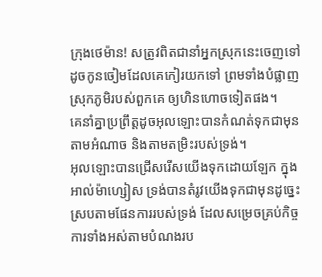ក្រុងថេម៉ាន! សត្រូវពិតជានាំអ្នកស្រុកនេះចេញទៅ ដូចកូនចៀមដែលគេកៀរយកទៅ ព្រមទាំងបំផ្លាញស្រុកភូមិរបស់ពួកគេ ឲ្យហិនហោចទៀតផង។
គេនាំគ្នាប្រព្រឹត្ដដូចអុលឡោះបានកំណត់ទុកជាមុន តាមអំណាច និងតាមតម្រិះរបស់ទ្រង់។
អុលឡោះបានជ្រើសរើសយើងទុកដោយឡែក ក្នុងអាល់ម៉ាហ្សៀស ទ្រង់បានតំរូវយើងទុកជាមុនដូច្នេះ ស្របតាមផែនការរបស់ទ្រង់ ដែលសម្រេចគ្រប់កិច្ចការទាំងអស់តាមបំណងរប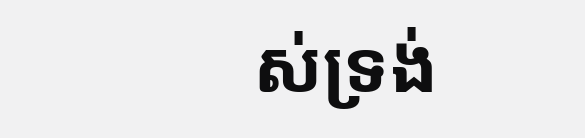ស់ទ្រង់